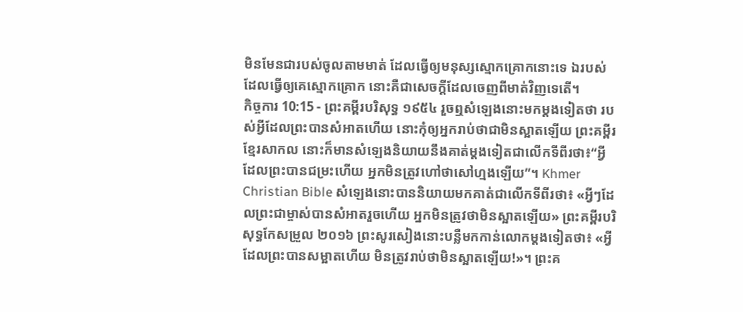មិនមែនជារបស់ចូលតាមមាត់ ដែលធ្វើឲ្យមនុស្សស្មោកគ្រោកនោះទេ ឯរបស់ដែលធ្វើឲ្យគេស្មោកគ្រោក នោះគឺជាសេចក្ដីដែលចេញពីមាត់វិញទេតើ។
កិច្ចការ 10:15 - ព្រះគម្ពីរបរិសុទ្ធ ១៩៥៤ រួចឮសំឡេងនោះមកម្តងទៀតថា របស់អ្វីដែលព្រះបានសំអាតហើយ នោះកុំឲ្យអ្នករាប់ថាជាមិនស្អាតឡើយ ព្រះគម្ពីរខ្មែរសាកល នោះក៏មានសំឡេងនិយាយនឹងគាត់ម្ដងទៀតជាលើកទីពីរថា៖“អ្វីដែលព្រះបានជម្រះហើយ អ្នកមិនត្រូវហៅថាសៅហ្មងឡើយ”។ Khmer Christian Bible សំឡេងនោះបាននិយាយមកគាត់ជាលើកទីពីរថា៖ «អ្វីៗដែលព្រះជាម្ចាស់បានសំអាតរួចហើយ អ្នកមិនត្រូវថាមិនស្អាតឡើយ» ព្រះគម្ពីរបរិសុទ្ធកែសម្រួល ២០១៦ ព្រះសូរសៀងនោះបន្លឺមកកាន់លោកម្តងទៀតថា៖ «អ្វីដែលព្រះបានសម្អាតហើយ មិនត្រូវរាប់ថាមិនស្អាតឡើយ!»។ ព្រះគ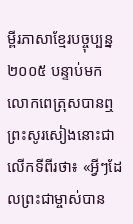ម្ពីរភាសាខ្មែរបច្ចុប្បន្ន ២០០៥ បន្ទាប់មក លោកពេត្រុសបានឮព្រះសូរសៀងនោះជាលើកទីពីរថា៖ «អ្វីៗដែលព្រះជាម្ចាស់បាន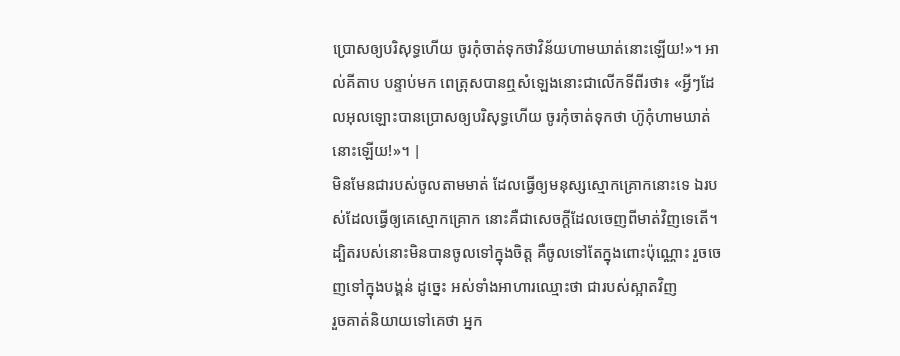ប្រោសឲ្យបរិសុទ្ធហើយ ចូរកុំចាត់ទុកថាវិន័យហាមឃាត់នោះឡើយ!»។ អាល់គីតាប បន្ទាប់មក ពេត្រុសបានឮសំឡេងនោះជាលើកទីពីរថា៖ «អ្វីៗដែលអុលឡោះបានប្រោសឲ្យបរិសុទ្ធហើយ ចូរកុំចាត់ទុកថា ហ៊ូកុំហាមឃាត់នោះឡើយ!»។ |
មិនមែនជារបស់ចូលតាមមាត់ ដែលធ្វើឲ្យមនុស្សស្មោកគ្រោកនោះទេ ឯរបស់ដែលធ្វើឲ្យគេស្មោកគ្រោក នោះគឺជាសេចក្ដីដែលចេញពីមាត់វិញទេតើ។
ដ្បិតរបស់នោះមិនបានចូលទៅក្នុងចិត្ត គឺចូលទៅតែក្នុងពោះប៉ុណ្ណោះ រួចចេញទៅក្នុងបង្គន់ ដូច្នេះ អស់ទាំងអាហារឈ្មោះថា ជារបស់ស្អាតវិញ
រួចគាត់និយាយទៅគេថា អ្នក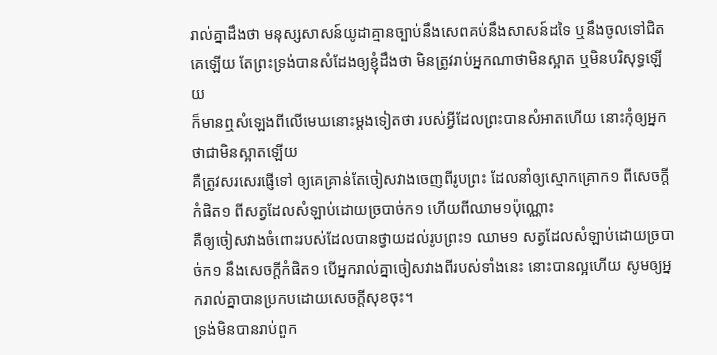រាល់គ្នាដឹងថា មនុស្សសាសន៍យូដាគ្មានច្បាប់នឹងសេពគប់នឹងសាសន៍ដទៃ ឬនឹងចូលទៅជិតគេឡើយ តែព្រះទ្រង់បានសំដែងឲ្យខ្ញុំដឹងថា មិនត្រូវរាប់អ្នកណាថាមិនស្អាត ឬមិនបរិសុទ្ធឡើយ
ក៏មានឮសំឡេងពីលើមេឃនោះម្តងទៀតថា របស់អ្វីដែលព្រះបានសំអាតហើយ នោះកុំឲ្យអ្នកថាជាមិនស្អាតឡើយ
គឺត្រូវសរសេរផ្ញើទៅ ឲ្យគេគ្រាន់តែចៀសវាងចេញពីរូបព្រះ ដែលនាំឲ្យស្មោកគ្រោក១ ពីសេចក្ដីកំផិត១ ពីសត្វដែលសំឡាប់ដោយច្របាច់ក១ ហើយពីឈាម១ប៉ុណ្ណោះ
គឺឲ្យចៀសវាងចំពោះរបស់ដែលបានថ្វាយដល់រូបព្រះ១ ឈាម១ សត្វដែលសំឡាប់ដោយច្របាច់ក១ នឹងសេចក្ដីកំផិត១ បើអ្នករាល់គ្នាចៀសវាងពីរបស់ទាំងនេះ នោះបានល្អហើយ សូមឲ្យអ្នករាល់គ្នាបានប្រកបដោយសេចក្ដីសុខចុះ។
ទ្រង់មិនបានរាប់ពួក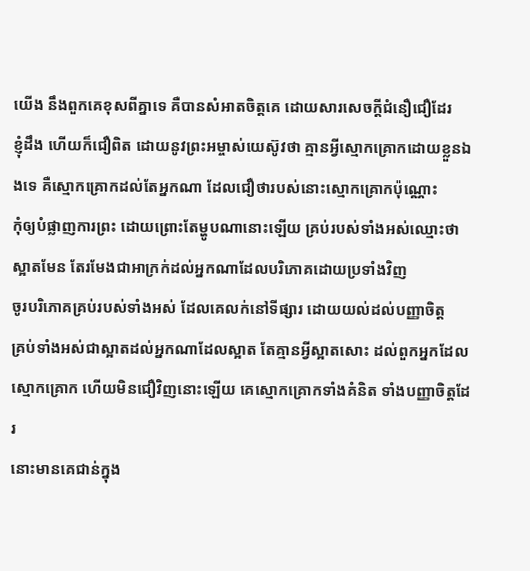យើង នឹងពួកគេខុសពីគ្នាទេ គឺបានសំអាតចិត្តគេ ដោយសារសេចក្ដីជំនឿជឿដែរ
ខ្ញុំដឹង ហើយក៏ជឿពិត ដោយនូវព្រះអម្ចាស់យេស៊ូវថា គ្មានអ្វីស្មោកគ្រោកដោយខ្លួនឯងទេ គឺស្មោកគ្រោកដល់តែអ្នកណា ដែលជឿថារបស់នោះស្មោកគ្រោកប៉ុណ្ណោះ
កុំឲ្យបំផ្លាញការព្រះ ដោយព្រោះតែម្ហូបណានោះឡើយ គ្រប់របស់ទាំងអស់ឈ្មោះថាស្អាតមែន តែរមែងជាអាក្រក់ដល់អ្នកណាដែលបរិភោគដោយប្រទាំងវិញ
ចូរបរិភោគគ្រប់របស់ទាំងអស់ ដែលគេលក់នៅទីផ្សារ ដោយយល់ដល់បញ្ញាចិត្ត
គ្រប់ទាំងអស់ជាស្អាតដល់អ្នកណាដែលស្អាត តែគ្មានអ្វីស្អាតសោះ ដល់ពួកអ្នកដែលស្មោកគ្រោក ហើយមិនជឿវិញនោះឡើយ គេស្មោកគ្រោកទាំងគំនិត ទាំងបញ្ញាចិត្តដែរ
នោះមានគេជាន់ក្នុង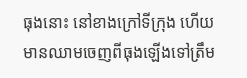ធុងនោះ នៅខាងក្រៅទីក្រុង ហើយមានឈាមចេញពីធុងឡើងទៅត្រឹម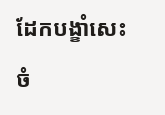ដែកបង្ខាំសេះ ចំ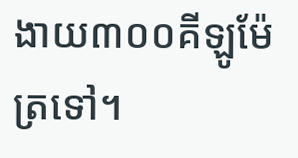ងាយ៣០០គីឡូម៉ែត្រទៅ។